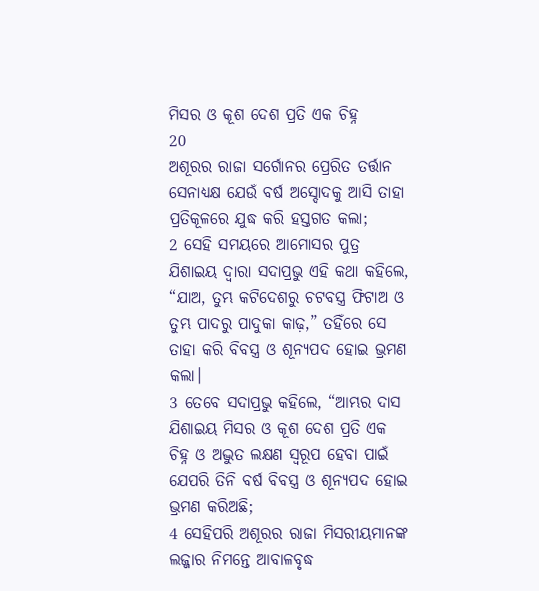ମିସର ଓ କୂଶ ଦେଶ ପ୍ରତି ଏକ ଚିହ୍ନ
20
ଅଶୂରର ରାଜା ସର୍ଗୋନର ପ୍ରେରିତ ତର୍ତ୍ତାନ ସେନାଧ୍ୟକ୍ଷ ଯେଉଁ ବର୍ଷ ଅସ୍ଦୋଦକୁ ଆସି ତାହା ପ୍ରତିକୂଳରେ ଯୁଦ୍ଧ କରି ହସ୍ତଗତ କଲା;
2 ସେହି ସମୟରେ ଆମୋସର ପୁତ୍ର ଯିଶାଇୟ ଦ୍ୱାରା ସଦାପ୍ରଭୁ ଏହି କଥା କହିଲେ, “ଯାଅ, ତୁମ୍ଭ କଟିଦେଶରୁ ଚଟବସ୍ତ୍ର ଫିଟାଅ ଓ ତୁମ୍ଭ ପାଦରୁ ପାଦୁକା କାଢ଼,” ତହିଁରେ ସେ ତାହା କରି ବିବସ୍ତ୍ର ଓ ଶୂନ୍ୟପଦ ହୋଇ ଭ୍ରମଣ କଲା।
3 ତେବେ ସଦାପ୍ରଭୁ କହିଲେ, “ଆମ୍ଭର ଦାସ ଯିଶାଇୟ ମିସର ଓ କୂଶ ଦେଶ ପ୍ରତି ଏକ ଚିହ୍ନ ଓ ଅଦ୍ଭୁତ ଲକ୍ଷଣ ସ୍ୱରୂପ ହେବା ପାଇଁ ଯେପରି ତିନି ବର୍ଷ ବିବସ୍ତ୍ର ଓ ଶୂନ୍ୟପଦ ହୋଇ ଭ୍ରମଣ କରିଅଛି;
4 ସେହିପରି ଅଶୂରର ରାଜା ମିସରୀୟମାନଙ୍କ ଲଜ୍ଜାର ନିମନ୍ତେ ଆବାଳବୃଦ୍ଧ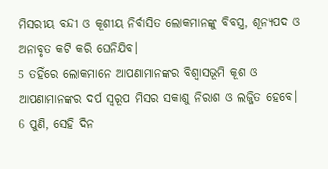ମିସରୀୟ ବନ୍ଦୀ ଓ କୂଶୀୟ ନିର୍ବାସିତ ଲୋକମାନଙ୍କୁ ବିବସ୍ତ୍ର, ଶୂନ୍ୟପଦ ଓ ଅନାବୃତ କଟି କରି ଘେନିଯିବ।
5 ତହିଁରେ ଲୋକମାନେ ଆପଣାମାନଙ୍କର ବିଶ୍ୱାସଭୂମି କୂଶ ଓ ଆପଣାମାନଙ୍କର ଦର୍ପ ସ୍ୱରୂପ ମିସର ସକାଶୁ ନିରାଶ ଓ ଲଜ୍ଜିତ ହେବେ।
6 ପୁଣି, ସେହି ଦିନ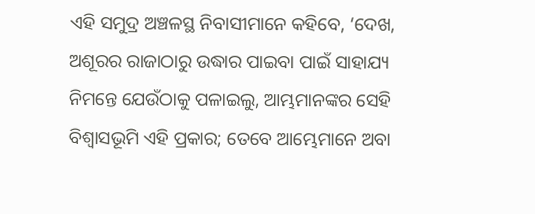ଏହି ସମୁଦ୍ର ଅଞ୍ଚଳସ୍ଥ ନିବାସୀମାନେ କହିବେ, ‘ଦେଖ, ଅଶୂରର ରାଜାଠାରୁ ଉଦ୍ଧାର ପାଇବା ପାଇଁ ସାହାଯ୍ୟ ନିମନ୍ତେ ଯେଉଁଠାକୁ ପଳାଇଲୁ, ଆମ୍ଭମାନଙ୍କର ସେହି ବିଶ୍ୱାସଭୂମି ଏହି ପ୍ରକାର; ତେବେ ଆମ୍ଭେମାନେ ଅବା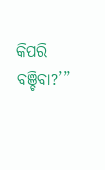କିପରି ବଞ୍ଚିବା?’”